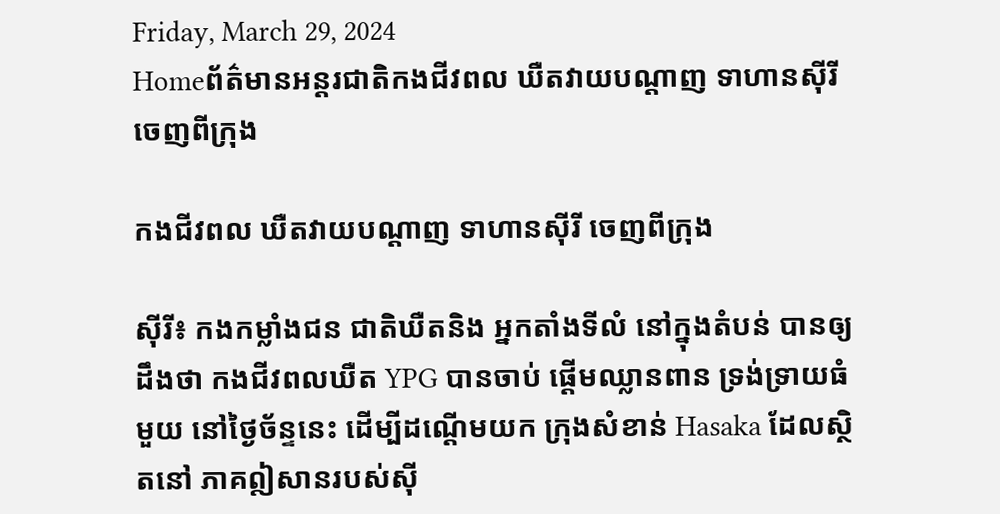Friday, March 29, 2024
Homeព័ត៌មានអន្តរជាតិកងជីវពល ឃឺតវាយបណ្តាញ ទាហានស៊ីរី ចេញពីក្រុង

កងជីវពល ឃឺតវាយបណ្តាញ ទាហានស៊ីរី ចេញពីក្រុង

ស៊ីរី៖ កងកម្លាំងជន ជាតិឃឺតនិង អ្នកតាំងទីលំ នៅក្នុងតំបន់ បានឲ្យដឹងថា កងជីវពលឃឺត YPG បានចាប់ ផ្តើមឈ្លានពាន ទ្រង់ទ្រាយធំមួយ នៅថ្ងៃច័ន្ទនេះ ដើម្បីដណ្តើមយក ក្រុងសំខាន់ Hasaka ដែលស្ថិតនៅ ភាគឦសានរបស់ស៊ី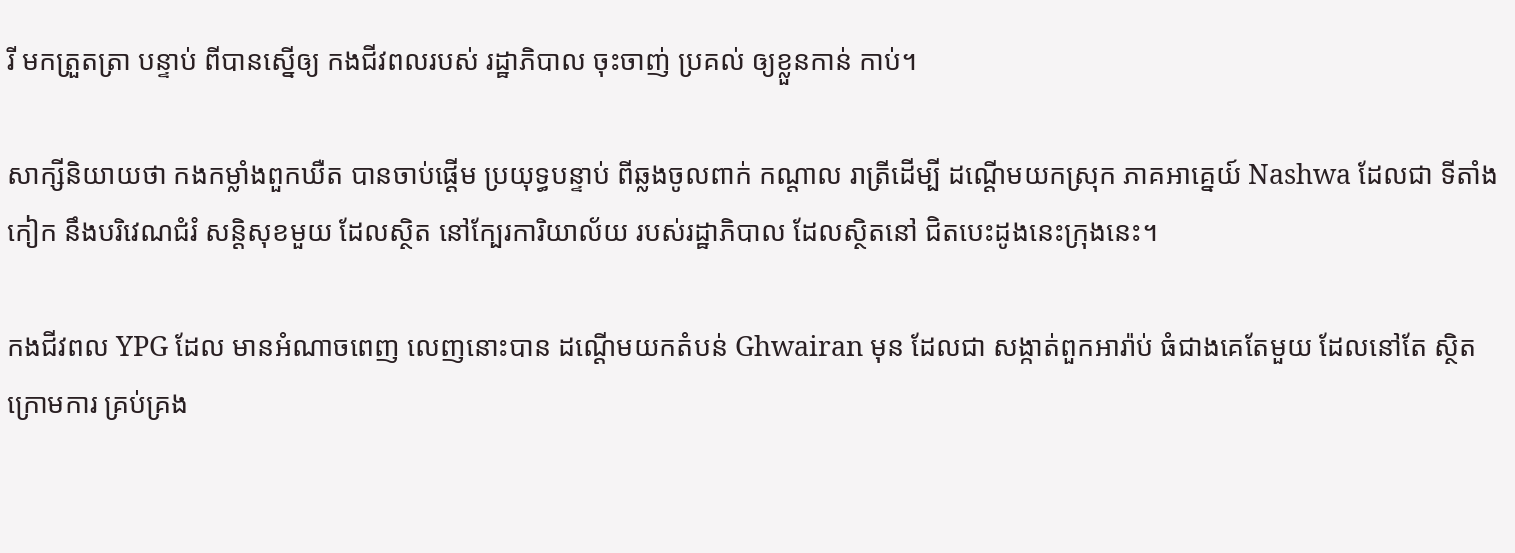រី មកត្រួតត្រា បន្ទាប់ ពីបានស្នើឲ្យ កងជីវពលរបស់ រដ្ឋាភិបាល ចុះចាញ់ ប្រគល់ ឲ្យខ្លួនកាន់ កាប់។

សាក្សីនិយាយថា កងកម្លាំងពួកឃឺត បានចាប់ផ្តើម ប្រយុទ្ធបន្ទាប់ ពីឆ្លងចូលពាក់ កណ្តាល រាត្រីដើម្បី ដណ្តើមយកស្រុក ភាគអាគ្នេយ៍ Nashwa ដែលជា ទីតាំងកៀក នឹងបរិវេណជំរំ សន្តិសុខមួយ ដែលស្ថិត នៅក្បែរការិយាល័យ របស់រដ្ឋាភិបាល ដែលស្ថិតនៅ ជិតបេះដូងនេះក្រុងនេះ។

កងជីវពល YPG ដែល មានអំណាចពេញ លេញនោះបាន ដណ្តើមយកតំបន់ Ghwairan មុន ដែលជា សង្កាត់ពួកអារ៉ាប់ ធំជាងគេតែមួយ ដែលនៅតែ ស្ថិតក្រោមការ គ្រប់គ្រង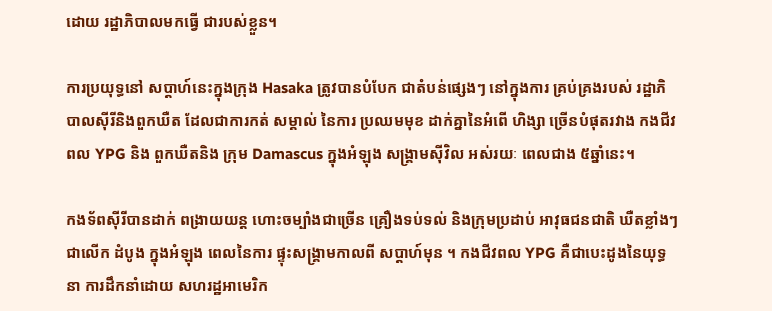ដោយ រដ្ឋាភិបាលមកធ្វើ ជារបស់ខ្លួន។

ការប្រយុទ្ធនៅ សប្តាហ៍នេះក្នុងក្រុង Hasaka ត្រូវបានបំបែក ជាតំបន់ផ្សេងៗ នៅក្នុងការ គ្រប់គ្រងរបស់ រដ្ឋាភិបាលស៊ីរីនិងពួកឃឺត ដែលជាការកត់ សម្គាល់ នៃការ ប្រឈមមុខ ដាក់គ្នានៃអំពើ ហិង្សា ច្រើនបំផុតរវាង កងជីវពល YPG និង ពួកឃឺតនិង ក្រុម Damascus ក្នុងអំឡុង សង្គ្រាមស៊ីវិល អស់រយៈ ពេលជាង ៥ឆ្នាំនេះ។

កងទ័ពស៊ីរីបានដាក់ ពង្រាយយន្ត ហោះចម្បាំងជាច្រើន គ្រឿងទប់ទល់ និងក្រុមប្រដាប់ អាវុធជនជាតិ ឃឺតខ្លាំងៗជាលើក ដំបូង ក្នុងអំឡុង ពេលនៃការ ផ្ទុះសង្គ្រាមកាលពី សប្តាហ៍មុន ។ កងជីវពល YPG គឺជាបេះដូងនៃយុទ្ធនា ការដឹកនាំដោយ សហរដ្ឋអាមេរិក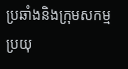ប្រឆាំងនិងក្រុមសកម្ម ប្រយុ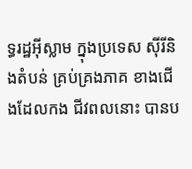ទ្ធរដ្ឋអ៊ីស្លាម ក្នុងប្រទេស ស៊ីរីនិងតំបន់ គ្រប់គ្រងភាគ ខាងជើងដែលកង ជីវពលនោះ បានប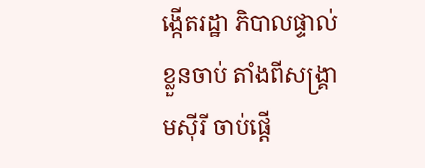ង្កើតរដ្ឋា ភិបាលផ្ទាល់ខ្លួនចាប់ តាំងពីសង្គ្រាមស៊ីរី ចាប់ផ្តើ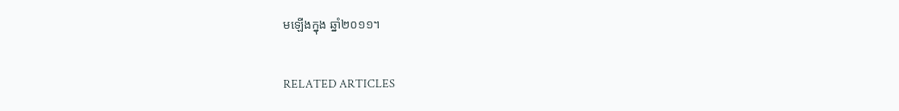មឡើងក្នុង ឆ្នាំ២០១១។

RELATED ARTICLES